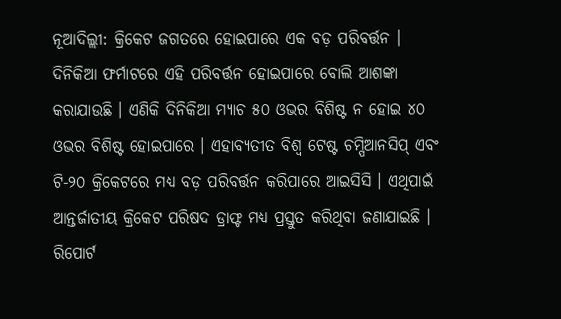ନୂଆଦିଲ୍ଲୀ: କ୍ରିକେଟ ଜଗତରେ ହୋଇପାରେ ଏକ ବଡ଼ ପରିବର୍ତ୍ତନ । ଦିନିକିଆ ଫର୍ମାଟରେ ଏହି ପରିବର୍ତ୍ତନ ହୋଇପାରେ ବୋଲି ଆଶଙ୍କା କରାଯାଉଛି । ଏଣିକି ଦିନିକିଆ ମ୍ୟାଚ ୫୦ ଓଭର ବିଶିଷ୍ଟ ନ ହୋଇ ୪୦ ଓଭର ବିଶିଷ୍ଟ ହୋଇପାରେ । ଏହାବ୍ୟତୀତ ବିଶ୍ୱ ଟେଷ୍ଟ ଚମ୍ପିଆନସିପ୍ ଏବଂ ଟି-୨୦ କ୍ରିକେଟରେ ମଧ୍ୟ ବଡ଼ ପରିବର୍ତ୍ତନ କରିପାରେ ଆଇସିସି । ଏଥିପାଇଁ ଆନ୍ତର୍ଜାତୀୟ କ୍ରିକେଟ ପରିଷଦ ଡ୍ରାଫ୍ଟ ମଧ୍ୟ ପ୍ରସ୍ତୁତ କରିଥିବା ଜଣାଯାଇଛି ।
ରିପୋର୍ଟ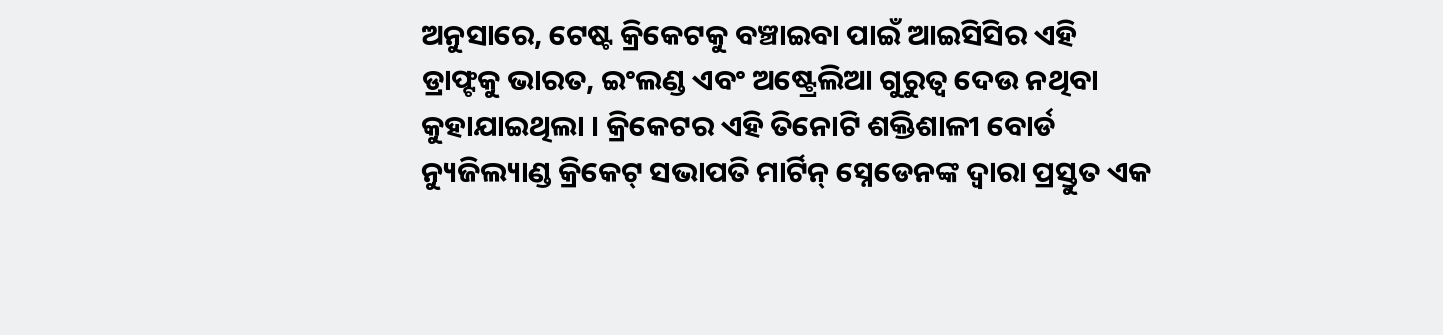ଅନୁସାରେ, ଟେଷ୍ଟ କ୍ରିକେଟକୁ ବଞ୍ଚାଇବା ପାଇଁ ଆଇସିସିର ଏହି ଡ୍ରାଫ୍ଟକୁ ଭାରତ, ଇଂଲଣ୍ଡ ଏବଂ ଅଷ୍ଟ୍ରେଲିଆ ଗୁରୁତ୍ୱ ଦେଉ ନଥିବା କୁହାଯାଇଥିଲା । କ୍ରିକେଟର ଏହି ତିନୋଟି ଶକ୍ତିଶାଳୀ ବୋର୍ଡ ନ୍ୟୁଜିଲ୍ୟାଣ୍ଡ କ୍ରିକେଟ୍ ସଭାପତି ମାର୍ଟିନ୍ ସ୍ନେଡେନଙ୍କ ଦ୍ୱାରା ପ୍ରସ୍ତୁତ ଏକ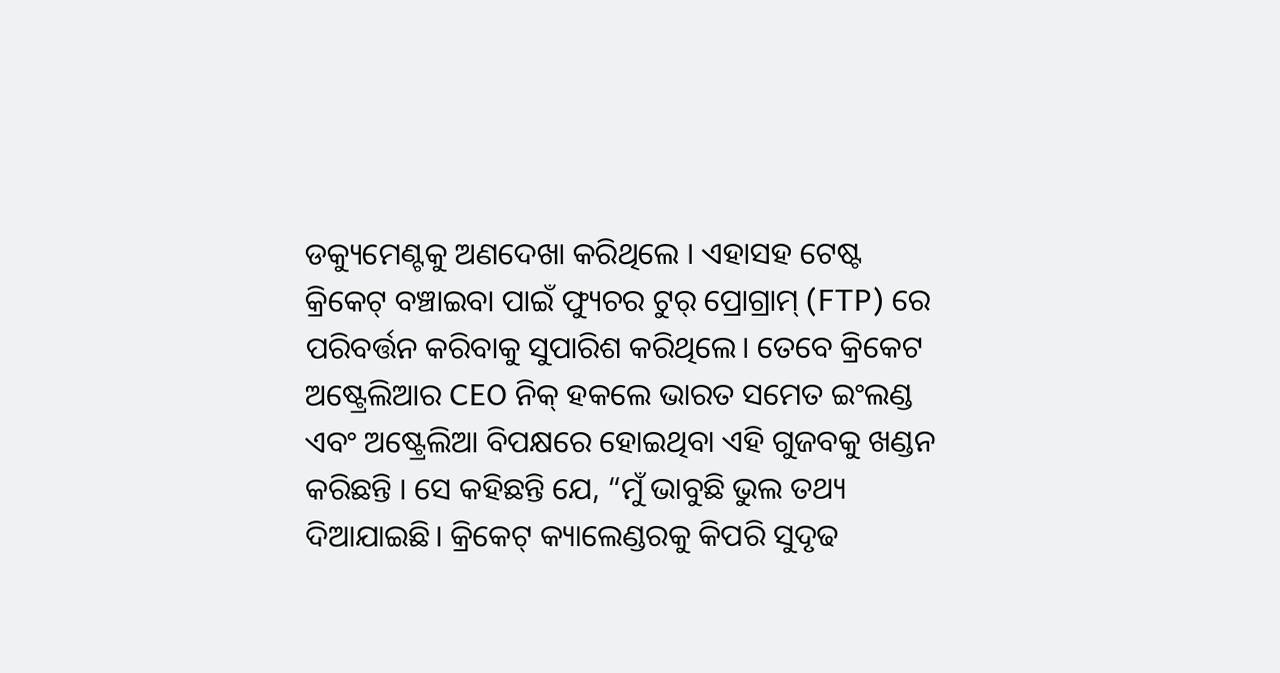ଡକ୍ୟୁମେଣ୍ଟକୁ ଅଣଦେଖା କରିଥିଲେ । ଏହାସହ ଟେଷ୍ଟ କ୍ରିକେଟ୍ ବଞ୍ଚାଇବା ପାଇଁ ଫ୍ୟୁଚର ଟୁର୍ ପ୍ରୋଗ୍ରାମ୍ (FTP) ରେ ପରିବର୍ତ୍ତନ କରିବାକୁ ସୁପାରିଶ କରିଥିଲେ। ତେବେ କ୍ରିକେଟ ଅଷ୍ଟ୍ରେଲିଆର CEO ନିକ୍ ହକଲେ ଭାରତ ସମେତ ଇଂଲଣ୍ଡ ଏବଂ ଅଷ୍ଟ୍ରେଲିଆ ବିପକ୍ଷରେ ହୋଇଥିବା ଏହି ଗୁଜବକୁ ଖଣ୍ଡନ କରିଛନ୍ତି । ସେ କହିଛନ୍ତି ଯେ, “ମୁଁ ଭାବୁଛି ଭୁଲ ତଥ୍ୟ ଦିଆଯାଇଛି। କ୍ରିକେଟ୍ କ୍ୟାଲେଣ୍ଡରକୁ କିପରି ସୁଦୃଢ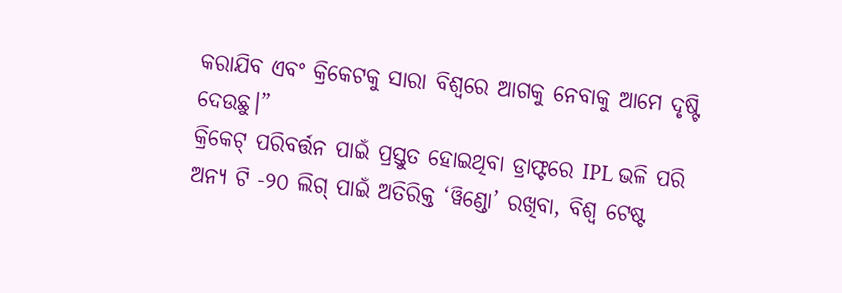କରାଯିବ ଏବଂ କ୍ରିକେଟକୁ ସାରା ବିଶ୍ୱରେ ଆଗକୁ ନେବାକୁ ଆମେ ଦୃଷ୍ଟି ଦେଉଛୁ।”
କ୍ରିକେଟ୍ ପରିବର୍ତ୍ତନ ପାଇଁ ପ୍ରସ୍ତୁତ ହୋଇଥିବା ଡ୍ରାଫ୍ଟରେ IPL ଭଳି ପରି ଅନ୍ୟ ଟି -୨୦ ଲିଗ୍ ପାଇଁ ଅତିରିକ୍ତ ‘ୱିଣ୍ଡୋ’ ରଖିବା, ବିଶ୍ୱ ଟେଷ୍ଟ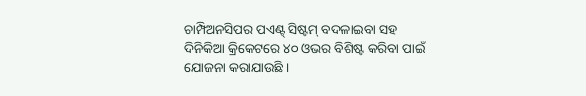ଚାମ୍ପିଅନସିପର ପଏଣ୍ଟ୍ ସିଷ୍ଟମ୍ ବଦଳାଇବା ସହ ଦିନିକିଆ କ୍ରିକେଟରେ ୪୦ ଓଭର ବିଶିଷ୍ଟ କରିବା ପାଇଁ ଯୋଜନା କରାଯାଉଛି ।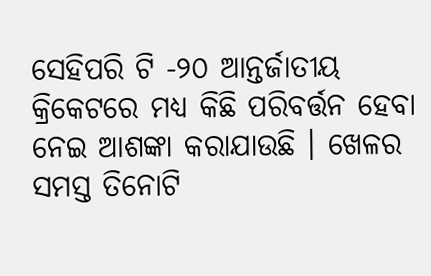ସେହିପରି ଟି -୨୦ ଆନ୍ତର୍ଜାତୀୟ କ୍ରିକେଟରେ ମଧ୍ୟ କିଛି ପରିବର୍ତ୍ତନ ହେବା ନେଇ ଆଶଙ୍କା କରାଯାଉଛି । ଖେଳର ସମସ୍ତ ତିନୋଟି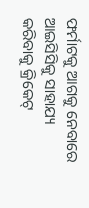ଫର୍ମାଟକୁ ଆଗକୁ ନେବାରେ ଆଇସିସିକୁ ସାହାଯ୍ୟ କରିବାକୁ କ୍ରିକେଟ୍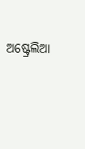ଅଷ୍ଟ୍ରେଲିଆ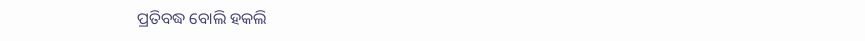ପ୍ରତିବଦ୍ଧ ବୋଲି ହକଲି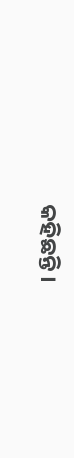କହିଛନ୍ତି ।